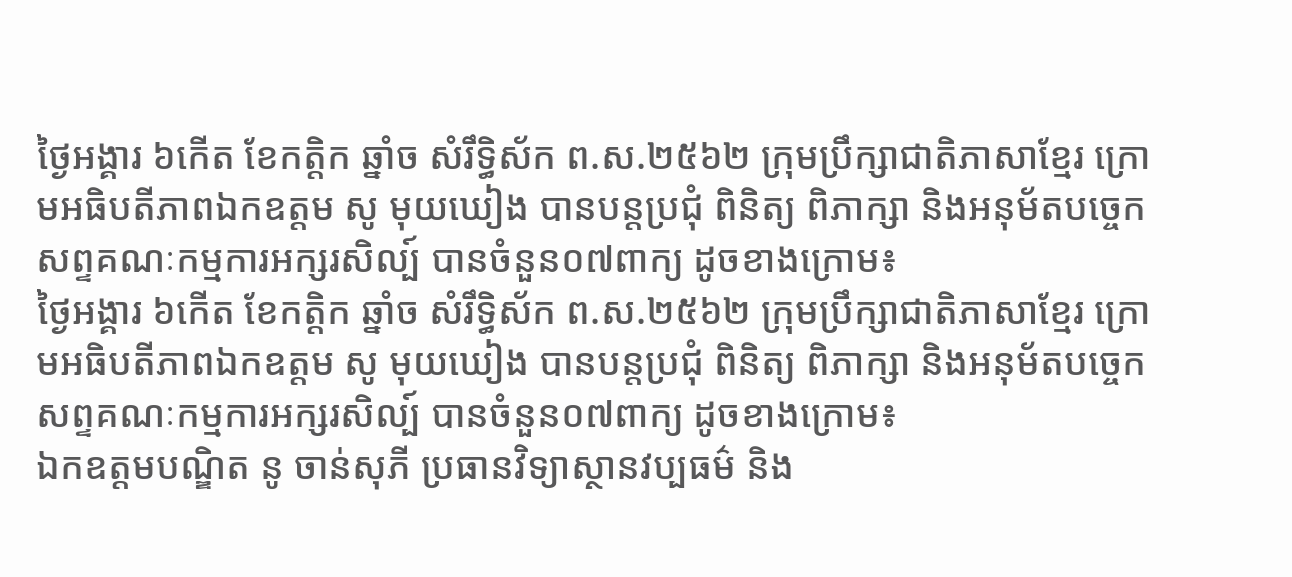ថ្ងៃអង្គារ ៦កើត ខែកត្តិក ឆ្នាំច សំរឹទ្ធិស័ក ព.ស.២៥៦២ ក្រុមប្រឹក្សាជាតិភាសាខ្មែរ ក្រោមអធិបតីភាពឯកឧត្តម សូ មុយឃៀង បានបន្តប្រជុំ ពិនិត្យ ពិភាក្សា និងអនុម័តបច្ចេកសព្ទគណៈកម្មការអក្សរសិល្ប៍ បានចំនួន០៧ពាក្យ ដូចខាងក្រោម៖
ថ្ងៃអង្គារ ៦កើត ខែកត្តិក ឆ្នាំច សំរឹទ្ធិស័ក ព.ស.២៥៦២ ក្រុមប្រឹក្សាជាតិភាសាខ្មែរ ក្រោមអធិបតីភាពឯកឧត្តម សូ មុយឃៀង បានបន្តប្រជុំ ពិនិត្យ ពិភាក្សា និងអនុម័តបច្ចេកសព្ទគណៈកម្មការអក្សរសិល្ប៍ បានចំនួន០៧ពាក្យ ដូចខាងក្រោម៖
ឯកឧត្តមបណ្ឌិត នូ ចាន់សុភី ប្រធានវិទ្យាស្ថានវប្បធម៌ និង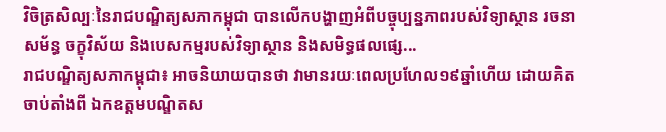វិចិត្រសិល្បៈនៃរាជបណ្ឌិត្យសភាកម្ពុជា បានលើកបង្ហាញអំពីបច្ចុប្បន្នភាពរបស់វិទ្យាស្ថាន រចនាសម័ន្ធ ចក្ខុវិស័យ និងបេសកម្មរបស់វិទ្យាស្ថាន និងសមិទ្ធផលផ្សេ...
រាជបណ្ឌិត្យសភាកម្ពុជា៖ អាចនិយាយបានថា វាមានរយៈពេលប្រហែល១៩ឆ្នាំហើយ ដោយគិតចាប់តាំងពី ឯកឧត្ដមបណ្ឌិតស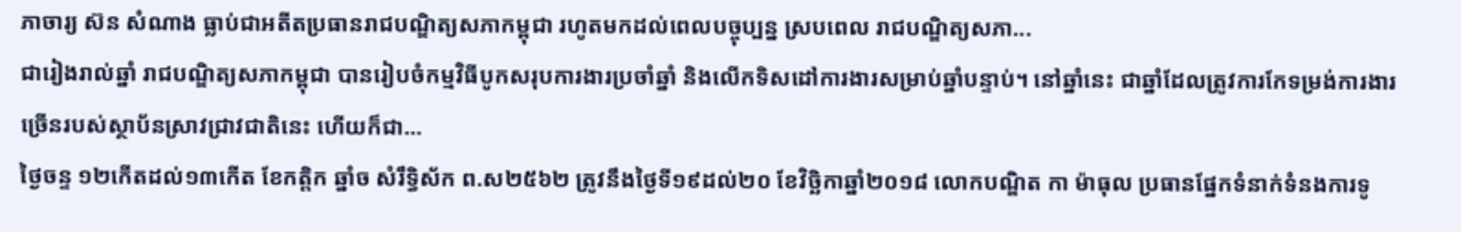ភាចារ្យ ស៊ន សំណាង ធ្លាប់ជាអតីតប្រធានរាជបណ្ឌិត្យសភាកម្ពុជា រហូតមកដល់ពេលបច្ចុប្បន្ន ស្របពេល រាជបណ្ឌិត្យសភា...
ជារៀងរាល់ឆ្នាំ រាជបណ្ឌិត្យសភាកម្ពុជា បានរៀបចំកម្មវិធីបូកសរុបការងារប្រចាំឆ្នាំ និងលើកទិសដៅការងារសម្រាប់ឆ្នាំបន្ទាប់។ នៅឆ្នាំនេះ ជាឆ្នាំដែលត្រូវការកែទម្រង់ការងារច្រើនរបស់ស្ថាប័នស្រាវជ្រាវជាតិនេះ ហើយក៏ជា...
ថ្ងៃចន្ទ ១២កើតដល់១៣កើត ខែកត្តិក ឆ្នាំច សំរឹទ្ធិស័ក ព.ស២៥៦២ ត្រូវនឹងថ្ងៃទី១៩ដល់២០ ខែវិច្ឆិកាឆ្នាំ២០១៨ លោកបណ្ឌិត កា ម៉ាធុល ប្រធានផ្នែកទំនាក់ទំនងការទូ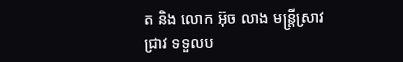ត និង លោក អ៊ុច លាង មន្ត្រីស្រាវជ្រាវ ទទួលប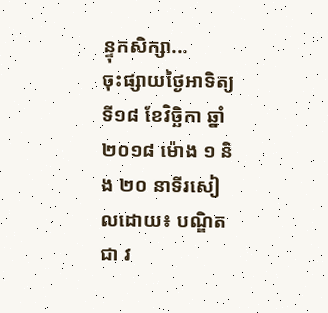ន្ទុកសិក្សា...
ចុះផ្សាយថ្ងៃអាទិត្យ ទី១៨ ខែវិច្ឆិកា ឆ្នាំ២០១៨ ម៉ោង ១ និង ២០ នាទីរសៀលដោយ៖ បណ្ឌិត ជា វ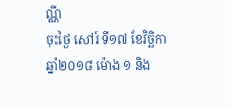ណ្ណី
ចុះថ្ងៃ សៅរ៍ ទី១៧ ខែវិច្ឆិកា ឆ្នាំ២០១៨ ម៉ោង ១ និង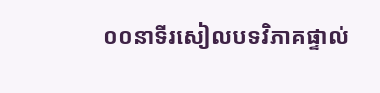០០នាទីរសៀលបទវិភាគផ្ទាល់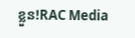ខ្លួន!RAC Media